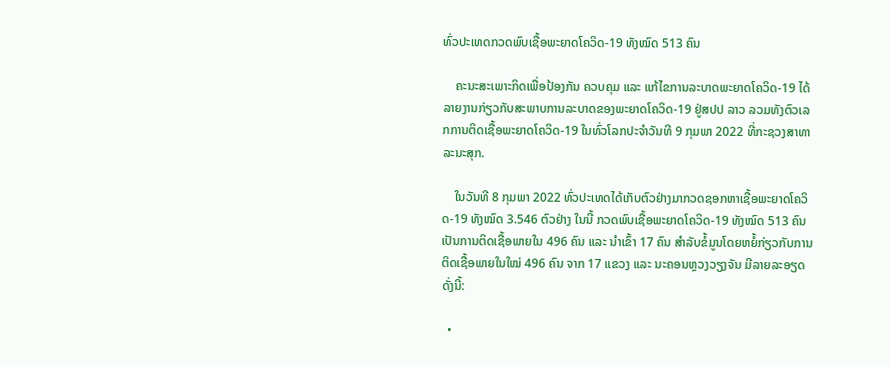ທົ່ວປະເທດກວດພົບເຊື້ອພະຍາດໂຄວິດ-19 ທັງໝົດ 513 ຄົນ

    ຄະນະສະເພາະກິດເພື່ອປ້ອງກັນ ຄວບຄຸມ ແລະ ແກ້ໄຂການລະບາດພະຍາດໂຄວິດ-19 ໄດ້ລາຍງານກ່ຽວກັບສະພາບການລະບາດຂອງພະຍາດໂຄວິດ-19 ຢູ່ສປປ ລາວ ລວມທັງຕົວເລກການຕິດເຊື້ອພະຍາດໂຄວິດ-19 ໃນທົ່ວໂລກປະຈໍາວັນທີ 9 ກຸມພາ 2022 ທີ່ກະຊວງສາທາລະນະສຸກ.

    ໃນວັນທີ 8 ກຸມພາ 2022 ທົ່ວປະເທດໄດ້ເກັບຕົວຢ່າງມາກວດຊອກຫາເຊື້ອພະຍາດໂຄວິດ-19 ທັງໝົດ 3.546 ຕົວຢ່າງ ໃນນີ້ ກວດພົບເຊື້ອພະຍາດໂຄວິດ-19 ທັງໝົດ 513 ຄົນ ເປັນການຕິດເຊື້ອພາຍໃນ 496 ຄົນ ແລະ ນໍາເຂົ້າ 17 ຄົນ ສຳລັບຂໍ້ມູນໂດຍຫຍໍ້ກ່ຽວກັບການຕິດເຊື້ອພາຍໃນໃໝ່ 496 ຄົນ ຈາກ 17 ແຂວງ ແລະ ນະຄອນຫຼວງວຽງຈັນ ມີລາຍລະອຽດດັ່ງນີ້:

  •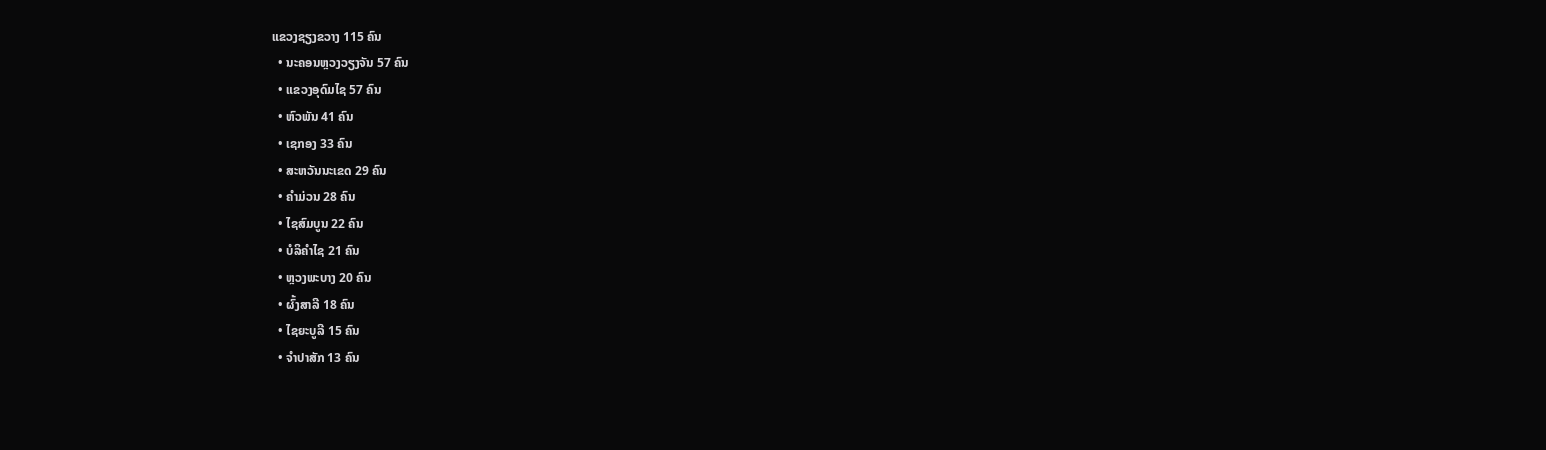ແຂວງຊຽງຂວາງ 115 ຄົນ
  • ນະຄອນຫຼວງວຽງຈັນ 57 ຄົນ
  • ແຂວງອຸດົມໄຊ 57 ຄົນ
  • ຫົວພັນ 41 ຄົນ
  • ເຊກອງ 33 ຄົນ
  • ສະຫວັນນະເຂດ 29 ຄົນ
  • ຄຳມ່ວນ 28 ຄົນ
  • ໄຊສົມບູນ 22 ຄົນ
  • ບໍລິຄຳໄຊ 21 ຄົນ
  • ຫຼວງພະບາງ 20 ຄົນ
  • ຜົ້ງສາລີ 18 ຄົນ
  • ໄຊຍະບູລີ 15 ຄົນ
  • ຈຳປາສັກ 13 ຄົນ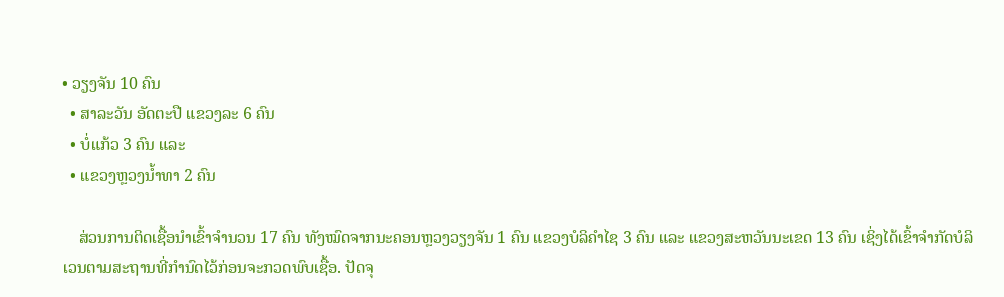• ວຽງຈັນ 10 ຄົນ
  • ສາລະວັນ ອັດຕະປື ແຂວງລະ 6 ຄົນ
  • ບໍ່ແກ້ວ 3 ຄົນ ແລະ
  • ແຂວງຫຼວງນ້ຳທາ 2 ຄົນ

    ສ່ວນການຕິດເຊື້ອນໍາເຂົ້າຈຳນວນ 17 ຄົນ ທັງໝົດຈາກນະຄອນຫຼວງວຽງຈັນ 1 ຄົນ ແຂວງບໍລິຄໍາໄຊ 3 ຄົນ ແລະ ແຂວງສະຫວັນນະເຂດ 13 ຄົນ ເຊິ່ງໄດ້ເຂົ້າຈຳກັດບໍລິເວນຕາມສະຖານທີ່ກຳນົດໄວ້ກ່ອນຈະກວດພົບເຊື້ອ. ປັດຈຸ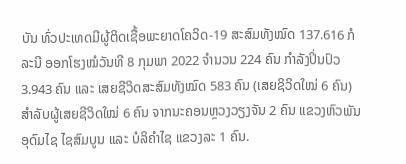ບັນ ທົ່ວປະເທດມີຜູ້ຕິດເຊື້ອພະຍາດໂຄວິດ-19 ສະສົມທັງໝົດ 137.616 ກໍລະນີ ອອກໂຮງໝໍວັນທີ 8 ກຸມພາ 2022 ຈຳນວນ 224 ຄົນ ກຳລັງປິ່ນປົວ 3.943 ຄົນ ແລະ ເສຍຊີວິດສະສົມທັງໝົດ 583 ຄົນ (ເສຍຊິວິດໃໝ່ 6 ຄົນ) ສຳລັບຜູ້ເສຍຊີວິດໃໝ່ 6 ຄົນ ຈາກນະຄອນຫຼວງວຽງຈັນ 2 ຄົນ ແຂວງຫົວພັນ ອຸດົມໄຊ ໄຊສົມບູນ ແລະ ບໍລິຄໍາໄຊ ແຂວງລະ 1 ຄົນ.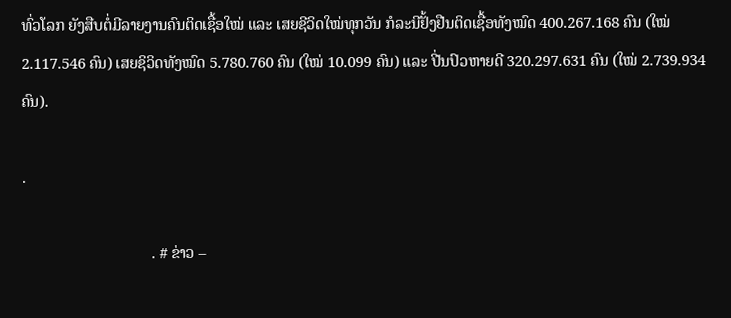ທົ່ວໂລກ ຍັງສືບຕໍ່ມີລາຍງານຄົນຕິດເຊື້ອໃໝ່ ແລະ ເສຍຊີວິດໃໝ່ທຸກວັນ ກໍລະນີຢັ້ງຢືນຕິດເຊື້ອທັງໝົດ 400.267.168 ຄົນ (ໃໝ່ 2.117.546 ຄົນ) ເສຍຊິວິດທັງໝົດ 5.780.760 ຄົນ (ໃໝ່ 10.099 ຄົນ) ແລະ ປີ່ນປົວຫາຍດີ 320.297.631 ຄົນ (ໃໝ່ 2.739.934 ຄົນ).

.

                                 . # ຂ່າວ –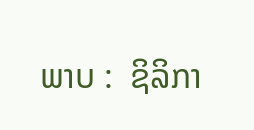ພາບ :  ຊິລິກາ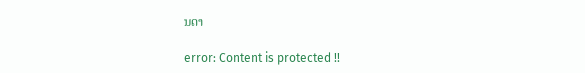ນດາ

error: Content is protected !!